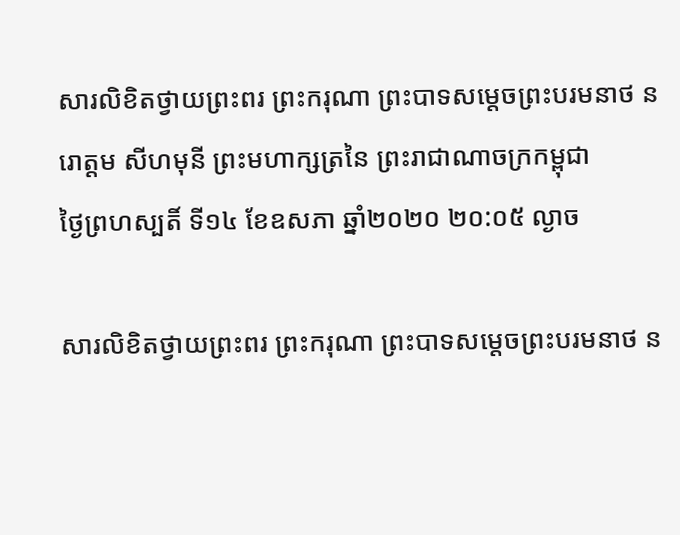សារលិខិតថ្វាយព្រះពរ ព្រះករុណា ព្រះបាទសម្តេចព្រះបរមនាថ នរោត្តម សីហមុនី ព្រះមហាក្សត្រនៃ ព្រះរាជាណាចក្រកម្ពុជា
ថ្ងៃព្រហស្បតិ៍ ទី១៤ ខែឧសភា ឆ្នាំ២០២០ ២០:០៥ ល្ងាច

សារលិខិតថ្វាយព្រះពរ ព្រះករុណា ព្រះបាទសម្តេចព្រះបរមនាថ ន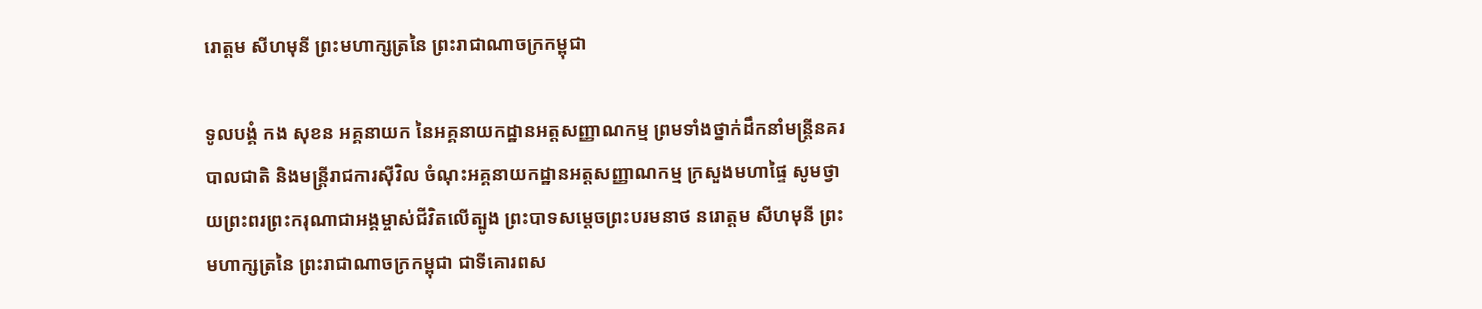រោត្តម សីហមុនី ព្រះមហាក្សត្រនៃ ព្រះរាជាណាចក្រកម្ពុជា

ទូលបង្គំ កង សុខន អគ្គនាយក នៃអគ្គនាយកដ្ឋានអត្តសញ្ញាណកម្ម ព្រមទាំងថ្នាក់ដឹកនាំមន្ត្រីនគរបាលជាតិ និងមន្ត្រីរាជការស៊ីវិល ចំណុះអគ្គនាយកដ្ឋានអត្តសញ្ញាណកម្ម ក្រសួងមហាផ្ទៃ សូមថ្វាយព្រះពរព្រះករុណាជាអង្គម្ចាស់ជីវិតលើត្បូង ព្រះបាទសម្តេចព្រះបរមនាថ នរោត្តម សីហមុនី ព្រះមហាក្សត្រនៃ ព្រះរាជាណាចក្រកម្ពុជា ជាទីគោរពស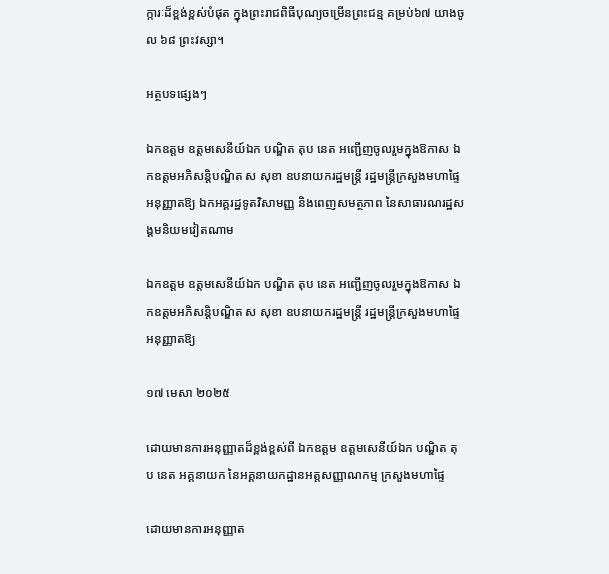ក្ការៈដ៏ខ្ពង់ខ្ពស់បំផុត ក្នុងព្រះរាជពិធីបុណ្យចម្រើនព្រះជន្ម គម្រប់៦៧ យាងចូល ៦៨ ព្រះវស្សា។

អត្ថបទផ្សេងៗ

ឯកឧត្តម ឧត្តមសេនីយ៍ឯក បណ្ឌិត តុប នេត អញ្ជើញចូលរួមក្នុងឱកាស ឯកឧត្តមអភិសន្ដិបណ្ឌិត ស សុខា ឧបនាយករដ្ឋមន្រ្តី រដ្ឋមន្រ្តីក្រសួងមហាផ្ទៃ អនុញ្ញាតឱ្យ ឯកអគ្គរដ្ឋទូតវិសាមញ្ញ និងពេញសមត្ថភាព នៃសាធារណរដ្ឋសង្គមនិយមវៀតណាម

ឯកឧត្តម ឧត្តមសេនីយ៍ឯក បណ្ឌិត តុប នេត អញ្ជើញចូលរួមក្នុងឱកាស ឯកឧត្តមអភិសន្ដិបណ្ឌិត ស សុខា ឧបនាយករដ្ឋមន្រ្តី រដ្ឋមន្រ្តីក្រសួងមហាផ្ទៃ អនុញ្ញាតឱ្យ

១៧ មេសា ២០២៥

ដោយមានការអនុញ្ញាតដ៏ខ្ពង់ខ្ពស់ពី ឯកឧត្តម ឧត្តមសេនីយ៍ឯក បណ្ឌិត តុប នេត អគ្គនាយក នៃអគ្គនាយកដ្ឋានអត្តសញ្ញាណកម្ម ក្រសួងមហាផ្ទៃ

ដោយមានការអនុញ្ញាត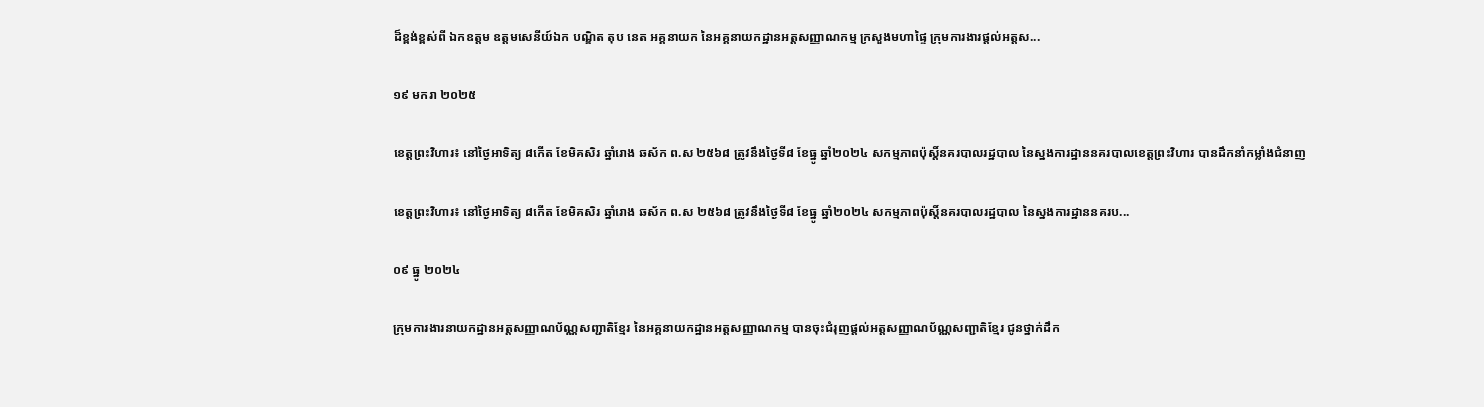ដ៏ខ្ពង់ខ្ពស់ពី ឯកឧត្តម ឧត្តមសេនីយ៍ឯក បណ្ឌិត តុប នេត អគ្គនាយក នៃអគ្គនាយកដ្ឋានអត្តសញ្ញាណកម្ម ក្រសួងមហាផ្ទៃ ក្រុមការងារផ្ដល់អត្តស...

១៩ មករា ២០២៥

ខេត្តព្រះវិហារ៖ នៅថ្ងៃអាទិត្យ ៨កើត ខែមិគសិរ ឆ្នាំរោង ឆស័ក ព.ស ២៥៦៨ ត្រូវនឹងថ្ងៃទី៨ ខែធ្នូ ឆ្នាំ២០២៤ សកម្មភាពប៉ុស្តិ៍នគរបាលរដ្ឋបាល នៃស្នងការដ្ឋាននគរបាលខេត្តព្រះវិហារ បានដឹកនាំកម្លាំងជំនាញ

ខេត្តព្រះវិហារ៖ នៅថ្ងៃអាទិត្យ ៨កើត ខែមិគសិរ ឆ្នាំរោង ឆស័ក ព.ស ២៥៦៨ ត្រូវនឹងថ្ងៃទី៨ ខែធ្នូ ឆ្នាំ២០២៤ សកម្មភាពប៉ុស្តិ៍នគរបាលរដ្ឋបាល នៃស្នងការដ្ឋាននគរប...

០៩ ធ្នូ ២០២៤

ក្រុមការងារនាយកដ្ឋានអត្តសញ្ញាណប័ណ្ណសញ្ជាតិខ្មែរ នៃអគ្គនាយកដ្ឋានអត្តសញ្ញាណកម្ម បានចុះជំរុញផ្តល់អត្តសញ្ញាណប័ណ្ណសញ្ជាតិខ្មែរ ជូនថ្នាក់ដឹក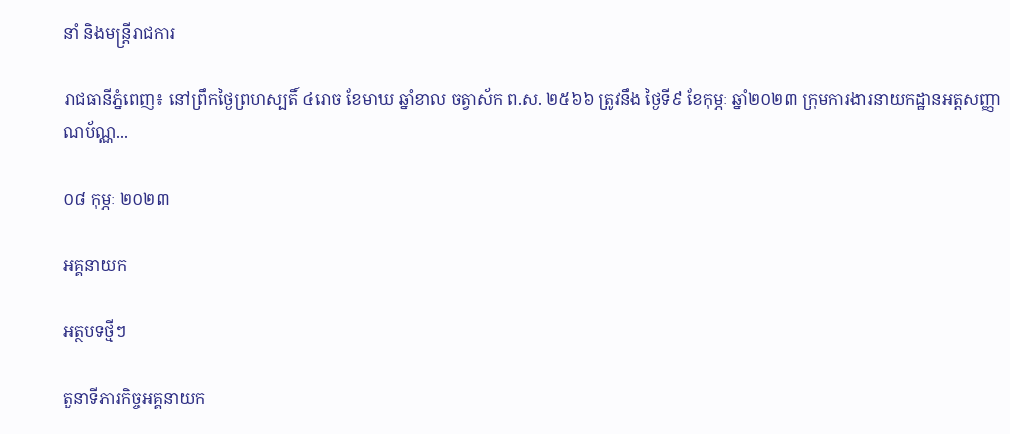នាំ និងមន្រ្តីរាជការ

រាជធានីភ្នំពេញ៖ នៅព្រឹកថ្ងៃព្រហស្បតិ៍ ៤រោច ខែមាឃ ឆ្នាំខាល ចត្វាស័ក ព.ស. ២៥៦៦ ត្រូវនឹង ថ្ងៃទី៩ ខែកុម្ភៈ ឆ្នាំ២០២៣ ក្រុមការងារនាយកដ្ឋានអត្តសញ្ញាណប័ណ្ណ...

០៨ កុម្ភៈ ២០២៣

អគ្គនាយក

អត្ថបទថ្មីៗ

តួនាទីភារកិច្ចអគ្គនាយក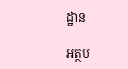ដ្ឋាន

អត្ថប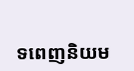ទពេញនិយម